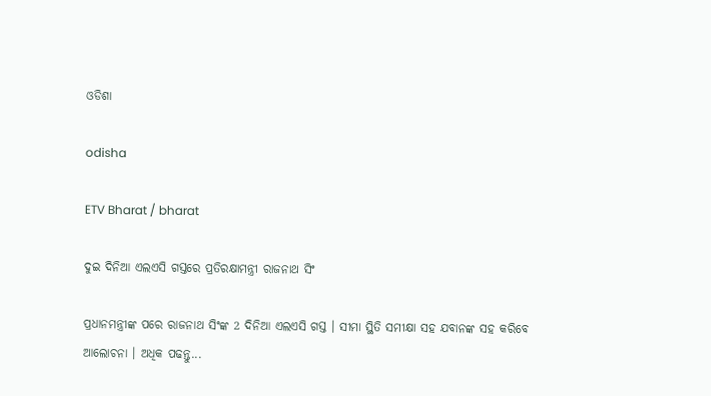ଓଡିଶା

odisha

ETV Bharat / bharat

ଦୁଇ ଦିନିଆ ଏଲଏସି ଗସ୍ତରେ ପ୍ରତିରକ୍ଷାମନ୍ତ୍ରୀ ରାଜନାଥ ସିଂ

ପ୍ରଧାନମନ୍ତ୍ରୀଙ୍କ ପରେ ରାଜନାଥ ସିଂଙ୍କ 2 ଦିନିଆ ଏଲଏସି ଗସ୍ତ । ସୀମା ସ୍ଥିତି ସମୀକ୍ଷା ସହ ଯବାନଙ୍କ ସହ କରିବେ ଆଲୋଚନା । ଅଧିକ ପଢନ୍ତୁ...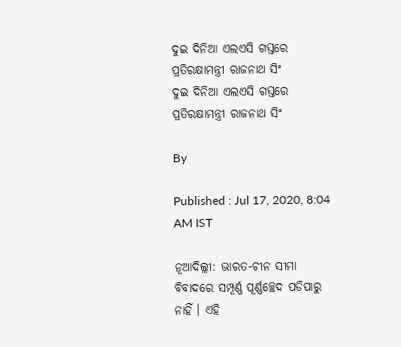ଦୁଇ ଦିନିଆ ଏଲଏସି ଗସ୍ତରେ ପ୍ରତିରକ୍ଷାମନ୍ତ୍ରୀ ରାଜନାଥ ସିଂ
ଦୁଇ ଦିନିଆ ଏଲଏସି ଗସ୍ତରେ ପ୍ରତିରକ୍ଷାମନ୍ତ୍ରୀ ରାଜନାଥ ସିଂ

By

Published : Jul 17, 2020, 8:04 AM IST

ନୂଆଦିଲ୍ଲୀ: ଭାରତ-ଚୀନ ସୀମା ବିବାଦରେ ସମ୍ପୂର୍ଣ୍ଣ ପୂର୍ଣ୍ଣଚ୍ଛେଦ ପଡିପାରୁ ନାହିଁ । ଏହି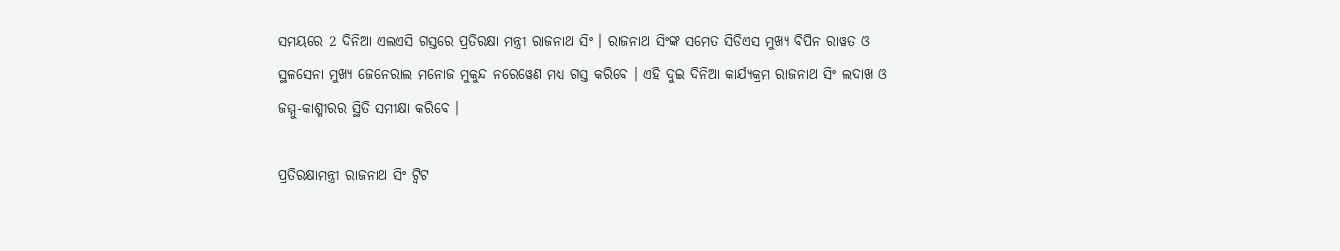ସମୟରେ 2 ଦିନିଆ ଏଲଏସି ଗସ୍ତରେ ପ୍ରତିରକ୍ଷା ମନ୍ତ୍ରୀ ରାଜନାଥ ସିଂ । ରାଜନାଥ ସିଂଙ୍କ ସମେତ ସିଡିଏସ ମୁଖ୍ୟ ବିପିନ ରାୱତ ଓ ସ୍ଥଳସେନା ମୁଖ୍ୟ ଜେନେରାଲ ମନୋଜ ମୁକୁନ୍ଦ ନରେୱେଣ ମଧ୍ୟ ଗସ୍ତ କରିବେ । ଏହି ଦୁଇ ଦିନିଆ କାର୍ଯ୍ୟକ୍ରମ ରାଜନାଥ ସିଂ ଲଦାଖ ଓ ଜମ୍ମୁ-କାଶ୍ମୀରର ସ୍ଥିତି ସମୀକ୍ଷା କରିବେ ।

ପ୍ରତିରକ୍ଷାମନ୍ତ୍ରୀ ରାଜନାଥ ସିଂ ଟ୍ବିଟ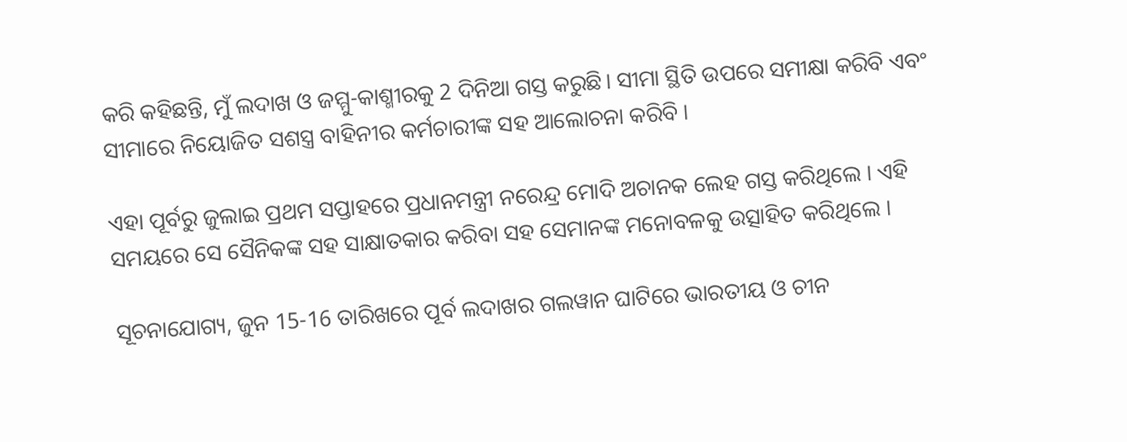କରି କହିଛନ୍ତି, ମୁଁ ଲଦାଖ ଓ ଜମ୍ମୁ-କାଶ୍ମୀରକୁ 2 ଦିନିଆ ଗସ୍ତ କରୁଛି। ସୀମା ସ୍ଥିତି ଉପରେ ସମୀକ୍ଷା କରିବି ଏବଂ ସୀମାରେ ନିୟୋଜିତ ସଶସ୍ତ୍ର ବାହିନୀର କର୍ମଚାରୀଙ୍କ ସହ ଆଲୋଚନା କରିବି ।

ଏହା ପୂର୍ବରୁ ଜୁଲାଇ ପ୍ରଥମ ସପ୍ତାହରେ ପ୍ରଧାନମନ୍ତ୍ରୀ ନରେନ୍ଦ୍ର ମୋଦି ଅଚାନକ ଲେହ ଗସ୍ତ କରିଥିଲେ । ଏହି ସମୟରେ ସେ ସୈନିକଙ୍କ ସହ ସାକ୍ଷାତକାର କରିବା ସହ ସେମାନଙ୍କ ମନୋବଳକୁ ଉତ୍ସାହିତ କରିଥିଲେ ।

ସୂଚନାଯୋଗ୍ୟ, ଜୁନ 15-16 ତାରିଖରେ ପୂର୍ବ ଲଦାଖର ଗଲୱାନ ଘାଟିରେ ଭାରତୀୟ ଓ ଚୀନ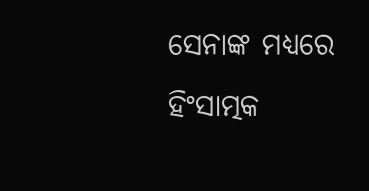ସେନାଙ୍କ ମଧ୍ୟରେ ହିଂସାତ୍ମକ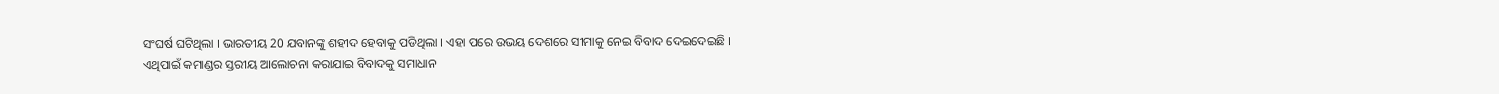ସଂଘର୍ଷ ଘଟିଥିଲା । ଭାରତୀୟ 20 ଯବାନଙ୍କୁ ଶହୀଦ ହେବାକୁ ପଡିଥିଲା । ଏହା ପରେ ଉଭୟ ଦେଶରେ ସୀମାକୁ ନେଇ ବିବାଦ ଦେଇଦେଇଛି । ଏଥିପାଇଁ କମାଣ୍ଡର ସ୍ତରୀୟ ଆଲୋଚନା କରାଯାଇ ବିବାଦକୁ ସମାଧାନ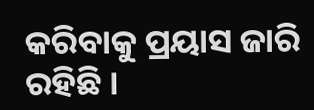କରିବାକୁ ପ୍ରୟାସ ଜାରି ରହିଛି ।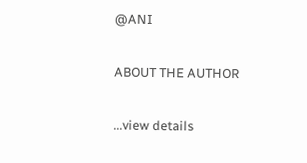@ANI

ABOUT THE AUTHOR

...view details